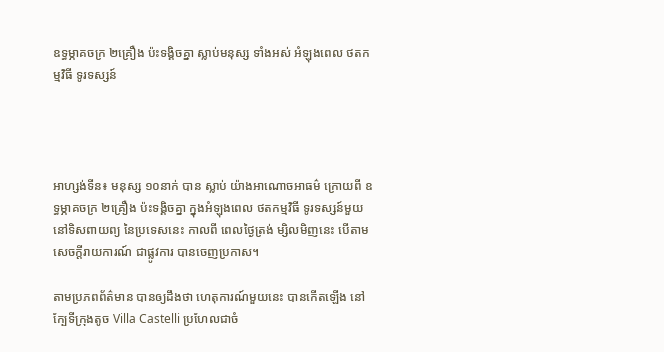ឧទ្ធម្ភាគចក្រ ២គ្រឿង ប៉ះទង្គិចគ្នា ស្លាប់មនុស្ស ទាំងអស់ អំឡុងពេល ថតកម្មវិធី ទូរទស្សន៍




អាហ្សង់ទីន៖ មនុស្ស ១០នាក់ បាន ស្លាប់ យ៉ាងអាណោចអាធម៌ ក្រោយពី ឧទ្ធម្ភាគចក្រ ២គ្រឿង ប៉ះទង្គិចគ្នា ក្នុងអំឡុងពេល ថតកម្មវិធី ទូរទស្សន៍មួយ នៅទិសពាយព្យ នៃប្រទេសនេះ កាលពី ពេលថ្ងៃត្រង់ ម្សិលមិញនេះ បើតាម សេចក្ដីរាយការណ៍ ជាផ្លូវការ បានចេញប្រកាស។

តាមប្រភពព័ត៌មាន បានឲ្យដឹងថា ហេតុការណ៍មួយនេះ បានកើតឡើង នៅក្បែទីក្រុងតូច Villa Castelli ប្រហែលជាចំ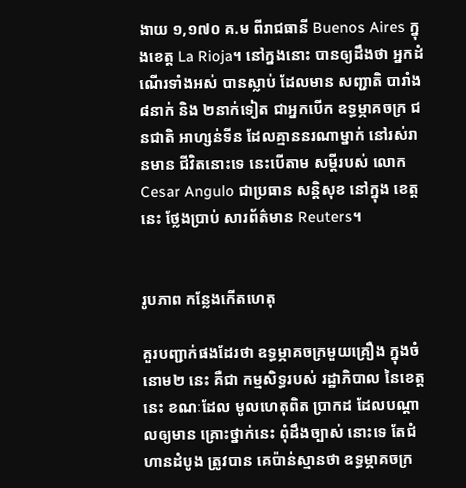ងាយ ១,១៧០ គ.ម ពីរាជធានី Buenos Aires ក្នុងខេត្ដ La Rioja។ នៅក្នងនោះ បានឲ្យដឹងថា អ្នកដំណើរទាំងអស់ បានស្លាប់ ដែលមាន សញ្ជាតិ បារាំង ៨នាក់ និង ២នាក់ទៀត ជាអ្នកបើក ឧទ្ធម្ភាគចក្រ ជនជាតិ អាហ្សន់ទីន ដែលគ្មាននរណាម្នាក់ នៅរស់រានមាន ជីវិតនោះទេ នេះបើតាម សម្ដីរបស់ លោក Cesar Angulo ជាប្រធាន សន្ដិសុខ នៅក្នុង ខេត្ដនេះ ថ្លែងប្រាប់ សារព័ត៌មាន Reuters។


រូបភាព កន្លែងកើតហេតុ

គួរបញ្ជាក់ផងដែរថា ឧទ្ធម្ភាគចក្រមួយគ្រឿង ក្នុងចំនោម២ នេះ គឺជា កម្មសិទ្ធរបស់ រដ្ឋាភិបាល នៃខេត្ដនេះ ខណៈដែល មូលហេតុពិត ប្រាកដ ដែលបណ្ដាលឲ្យមាន គ្រោះថ្នាក់នេះ ពុំដឹងច្បាស់ នោះទេ តែជំហានដំបូង ត្រូវបាន គេប៉ាន់ស្មានថា ឧទ្ធម្ភាគចក្រ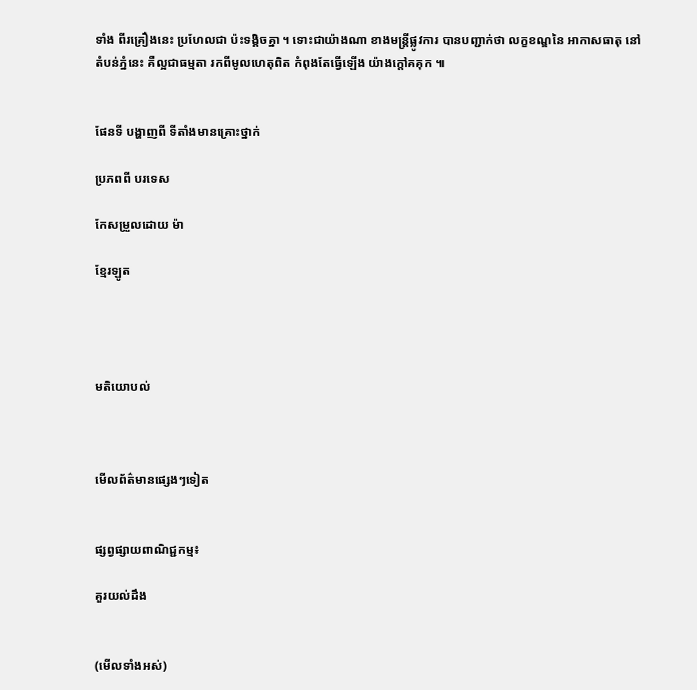ទាំង ពីរគ្រឿងនេះ ប្រហែលជា ប៉ះទង្គិចគ្នា ។ ទោះជាយ៉ាងណា ខាងមន្ដ្រីផ្លូវការ បានបញ្ជាក់ថា លក្ខខណ្ឌនៃ អាកាសធាតុ នៅតំបន់ភ្នំនេះ គឺល្អជាធម្មតា រកពីមូលហេតុពិត កំពុងតែធ្វើឡើង យ៉ាងក្ដៅគគុក ៕


ផែនទី បង្ហាញពី ទីតាំងមានគ្រោះថ្នាក់

ប្រភពពី បរទេស

កែសម្រួលដោយ ម៉ា

ខ្មែរឡូត




មតិយោបល់



មើលព័ត៌មានផ្សេងៗទៀត


ផ្សព្វផ្សាយពាណិជ្ជកម្ម៖

គួរយល់ដឹង


(មើលទាំងអស់)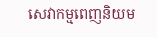សេវាកម្មពេញនិយម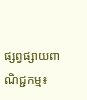ផ្សព្វផ្សាយពាណិជ្ជកម្ម៖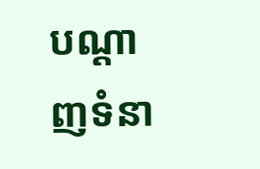បណ្តាញទំនា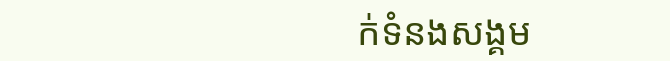ក់ទំនងសង្គម